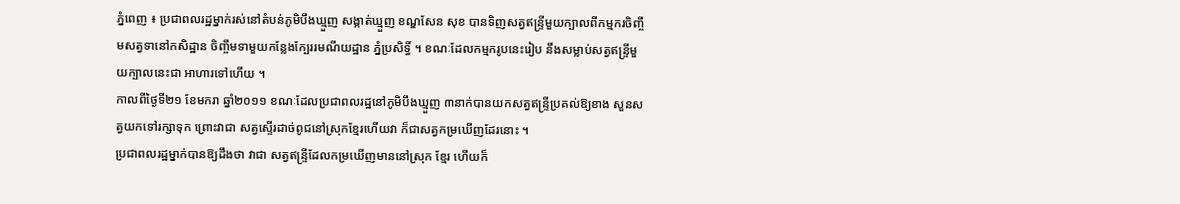ភ្នំពេញ ៖ ប្រជាពលរដ្ឋម្នាក់រស់នៅតំបន់ភូមិបឹងឃ្មួញ សង្កាត់ឃ្មួញ ខណ្ឌសែន សុខ បានទិញសត្វឥន្ទ្រីមួយក្បាលពីកម្មករចិញ្ចឹមសត្វទានៅកសិដ្ឋាន ចិញ្ចឹមទាមួយកន្លែងក្បែររមណីយដ្ឋាន ភ្នំប្រសិទ្ធិ៍ ។ ខណៈដែលកម្មករូបនេះរៀប នឹងសម្លាប់សត្វឥន្ទ្រីមួយក្បាលនេះជា អាហារទៅហើយ ។
កាលពីថ្ងៃទី២១ ខែមករា ឆ្នាំ២០១១ ខណៈដែលប្រជាពលរដ្ឋនៅភូមិបឹងឃ្មួញ ៣នាក់បានយកសត្វឥន្ទ្រីប្រគល់ឱ្យខាង សួនសត្វយកទៅរក្សាទុក ព្រោះវាជា សត្វស្ទើរដាច់ពូជនៅស្រុកខ្មែរហើយវា ក៏ជាសត្វកម្រឃើញដែរនោះ ។
ប្រជាពលរដ្ឋម្នាក់បានឱ្យដឹងថា វាជា សត្វឥន្ទ្រីដែលកម្រឃើញមាននៅស្រុក ខ្មែរ ហើយក៏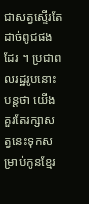ជាសត្វស្ទើរតែដាច់ពូជផង ដែរ ។ ប្រជាពលរដ្ឋរូបនោះបន្ដថា យើង គួរតែរក្សាសត្វនេះទុកសម្រាប់កូនខ្មែរ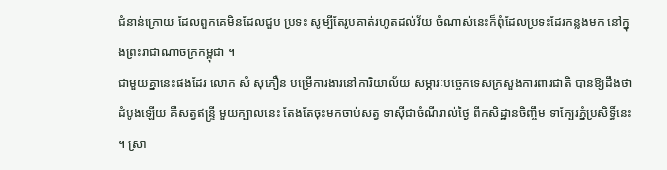ជំនាន់ក្រោយ ដែលពួកគេមិនដែលជួប ប្រទះ សូម្បីតែរូបគាត់រហូតដល់វ័យ ចំណាស់នេះក៏ពុំដែលប្រទះដែរកន្លងមក នៅក្នុងព្រះរាជាណាចក្រកម្ពុជា ។
ជាមួយគ្នានេះផងដែរ លោក សំ សុភឿន បម្រើការងារនៅការិយាល័យ សម្ភារៈបច្ចេកទេសក្រសួងការពារជាតិ បានឱ្យដឹងថា ដំបូងឡើយ គឺសត្វឥន្ទ្រី មួយក្បាលនេះ តែងតែចុះមកចាប់សត្វ ទាស៊ីជាចំណីរាល់ថ្ងៃ ពីកសិដ្ឋានចិញ្ចឹម ទាក្បែរភ្នំប្រសិទ្ធិ៍នេះ ។ ស្រា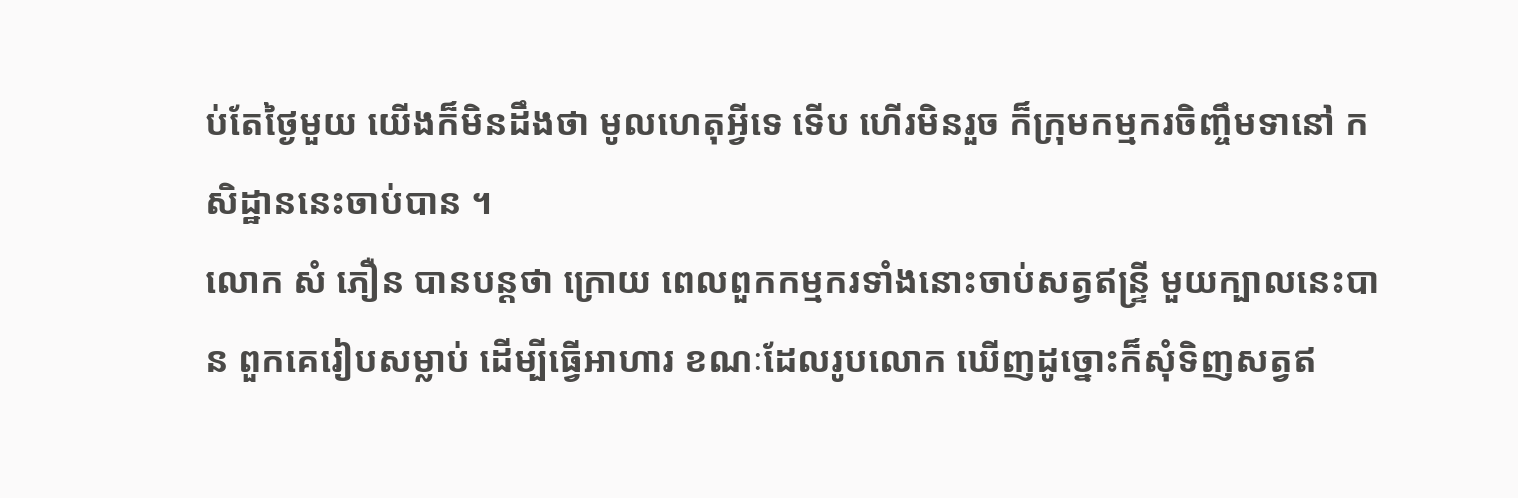ប់តែថ្ងៃមួយ យើងក៏មិនដឹងថា មូលហេតុអ្វីទេ ទើប ហើរមិនរួច ក៏ក្រុមកម្មករចិញ្ចឹមទានៅ កសិដ្ឋាននេះចាប់បាន ។
លោក សំ ភឿន បានបន្ដថា ក្រោយ ពេលពួកកម្មករទាំងនោះចាប់សត្វឥន្ទ្រី មួយក្បាលនេះបាន ពួកគេរៀបសម្លាប់ ដើម្បីធ្វើអាហារ ខណៈដែលរូបលោក ឃើញដូច្នោះក៏សុំទិញសត្វឥ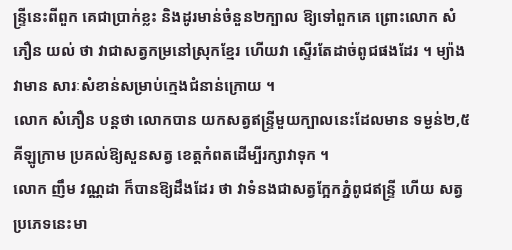ន្ទ្រីនេះពីពួក គេជាប្រាក់ខ្លះ និងដូរមាន់ចំនួន២ក្បាល ឱ្យទៅពួកគេ ព្រោះលោក សំ ភឿន យល់ ថា វាជាសត្វកម្រនៅស្រុកខ្មែរ ហើយវា ស្ទើរតែដាច់ពូជផងដែរ ។ ម្យ៉ាងវាមាន សារៈសំខាន់សម្រាប់ក្មេងជំនាន់ក្រោយ ។
លោក សំភឿន បន្ដថា លោកបាន យកសត្វឥន្ទ្រីមួយក្បាលនេះដែលមាន ទម្ងន់២,៥គីឡូក្រាម ប្រគល់ឱ្យសួនសត្វ ខេត្ដកំពតដើម្បីរក្សាវាទុក ។
លោក ញឹម វណ្ណដា ក៏បានឱ្យដឹងដែរ ថា វាទំនងជាសត្វក្អែកភ្នំពូជឥន្ទ្រី ហើយ សត្វប្រភេទនេះមា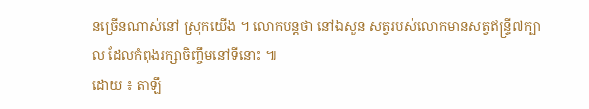នច្រើនណាស់នៅ ស្រុកយើង ។ លោកបន្ដថា នៅឯសួន សត្វរបស់លោកមានសត្វឥន្ទ្រី៧ក្បាល ដែលកំពុងរក្សាចិញ្ចឹមនៅទីនោះ ៕
ដោយ ៖ តាឡឹ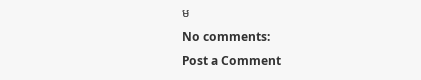ម
No comments:
Post a Comment